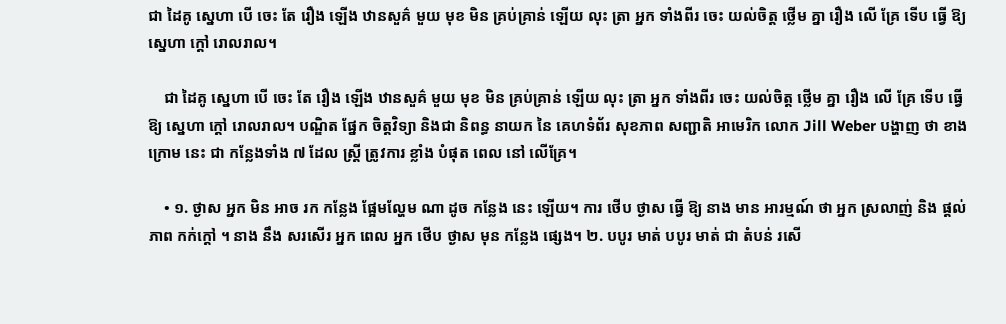ជា ដៃគូ ស្នេហា បើ ចេះ តែ រឿង ឡើង ឋានសួគ៌ មួយ មុខ មិន គ្រប់គ្រាន់ ឡើយ លុះ ត្រា អ្នក ទាំងពីរ ចេះ យល់ចិត្ត ថ្លើម គ្នា រឿង លើ គ្រែ ទើប ធ្វើ ឱ្យ ស្នេហា ក្ដៅ រោលរាល។

    ជា ដៃគូ ស្នេហា បើ ចេះ តែ រឿង ឡើង ឋានសួគ៌ មួយ មុខ មិន គ្រប់គ្រាន់ ឡើយ លុះ ត្រា អ្នក ទាំងពីរ ចេះ យល់ចិត្ត ថ្លើម គ្នា រឿង លើ គ្រែ ទើប ធ្វើ ឱ្យ ស្នេហា ក្ដៅ រោលរាល។ បណ្ឌិត ផ្នែក ចិត្តវិទ្យា និងជា និពន្ធ នាយក នៃ គេហទំព័រ សុខភាព សញ្ជាតិ អាមេរិក លោក Jill Weber បង្ហាញ ថា ខាងក្រោម នេះ ជា កន្លែងទាំង ៧ ដែល ស្ត្រី ត្រូវការ ខ្លាំង បំផុត ពេល នៅ លើគ្រែ។

    • ១. ថ្ងាស អ្នក មិន អាច រក កន្លែង ផ្អែមល្ហែម ណា ដូច កន្លែង នេះ ឡើយ។ ការ ថើប ថ្ងាស ធ្វើ ឱ្យ នាង មាន អារម្មណ៍ ថា អ្នក ស្រលាញ់ និង ផ្ដល់ ភាព កក់ក្ដៅ ។ នាង នឹង សរសើរ អ្នក ពេល អ្នក ថើប ថ្ងាស មុន កន្លែង ផ្សេង។ ២. បបូរ មាត់ បបូរ មាត់ ជា តំបន់ រសើ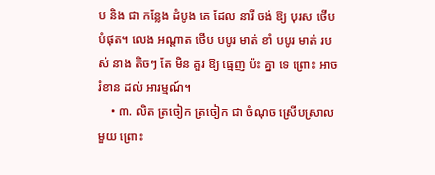ប និង ជា កន្លែង ដំបូង គេ ដែល នារី ចង់ ឱ្យ បុរស ថើប បំផុត។ លេង អណ្ដាត ថើប បបូរ មាត់ ខាំ បបូរ មាត់ របស់ នាង តិចៗ តែ មិន គួរ ឱ្យ ធ្មេញ ប៉ះ គ្នា ទេ ព្រោះ អាច រំខាន ដល់ អារម្មណ៍។
    • ៣. លិត ត្រចៀក ត្រចៀក ជា ចំណុច ស្រើបស្រាល មួយ ព្រោះ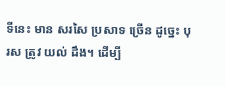ទីនេះ មាន សរសៃ ប្រសាទ ច្រើន ដូច្នេះ បុរស ត្រូវ យល់ ដឹង។ ដើម្បី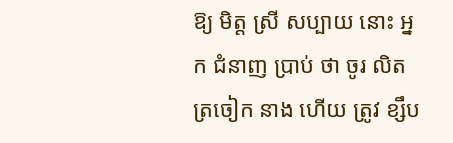ឱ្យ មិត្ត ស្រី សប្បាយ នោះ អ្នក ជំនាញ ប្រាប់ ថា ចូរ លិត ត្រចៀក នាង ហើយ ត្រូវ ខ្សឹប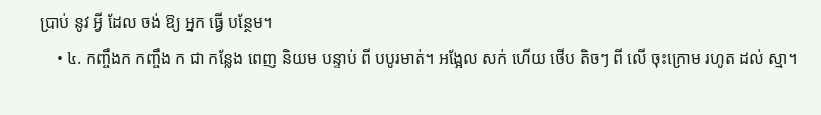ប្រាប់ នូវ អ្វី ដែល ចង់ ឱ្យ អ្នក ធ្វើ បន្ថែម។
    • ៤. កញ្ចឹងក កញ្ចឹង ក ជា កន្លែង ពេញ និយម បន្ទាប់ ពី បបូរមាត់។ អង្អែល សក់ ហើយ ថើប តិចៗ ពី លើ ចុះក្រោម រហូត ដល់ ស្មា។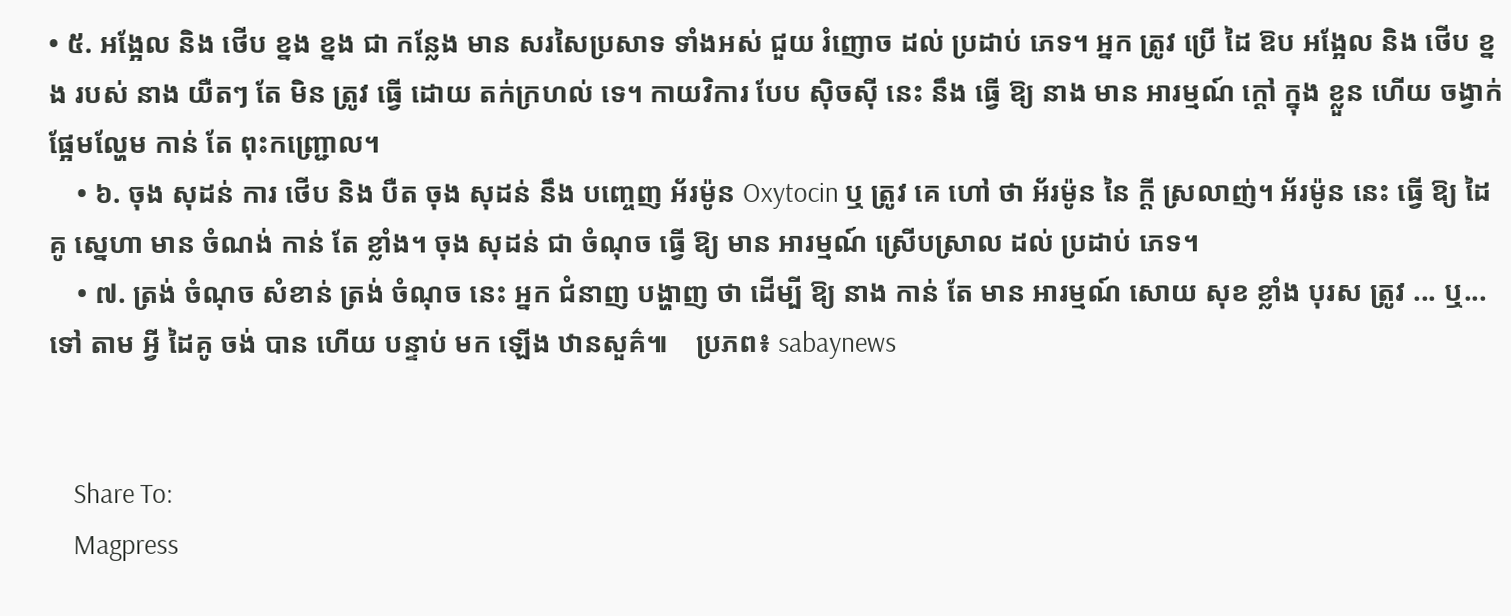• ៥. អង្អែល និង ថើប ខ្នង ខ្នង ជា កន្លែង មាន សរសៃប្រសាទ ទាំងអស់ ជួយ រំញោច ដល់ ប្រដាប់ ភេទ។ អ្នក ត្រូវ ប្រើ ដៃ ឱប អង្អែល និង ថើប ខ្នង របស់ នាង យឺតៗ តែ មិន ត្រូវ ធ្វើ ដោយ តក់ក្រហល់ ទេ។ កាយវិការ បែប ស៊ិចស៊ី នេះ នឹង ធ្វើ ឱ្យ នាង មាន អារម្មណ៍ ក្ដៅ ក្នុង ខ្លួន ហើយ ចង្វាក់ ផ្អែមល្ហែម កាន់ តែ ពុះកញ្ជ្រោល។
    • ៦. ចុង សុដន់ ការ ថើប និង បឺត ចុង សុដន់ នឹង បញ្ចេញ អ័រម៉ូន Oxytocin ឬ ត្រូវ គេ ហៅ ថា អ័រម៉ូន នៃ ក្ដី ស្រលាញ់។ អ័រម៉ូន នេះ ធ្វើ ឱ្យ ដៃគូ ស្នេហា មាន ចំណង់ កាន់ តែ ខ្លាំង។ ចុង សុដន់ ជា ចំណុច ធ្វើ ឱ្យ មាន អារម្មណ៍ ស្រើបស្រាល ដល់ ប្រដាប់ ភេទ។
    • ៧. ត្រង់ ចំណុច សំខាន់ ត្រង់ ចំណុច នេះ អ្នក ជំនាញ បង្ហាញ ថា ដើម្បី ឱ្យ នាង កាន់ តែ មាន អារម្មណ៍ សោយ សុខ ខ្លាំង បុរស ត្រូវ ... ឬ... ទៅ តាម អ្វី ដៃគូ ចង់ បាន ហើយ បន្ទាប់ មក ឡើង ឋានសួគ៌៕    ប្រភព៖ sabaynews


    Share To:
    Magpress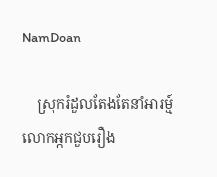NamDoan

    ស្រុករំដួលតែងតែនាំអារម្ម៍លោកអ្កកជួបរឿង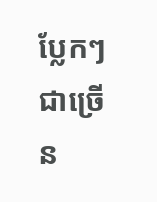ប្លែកៗជាច្រើន